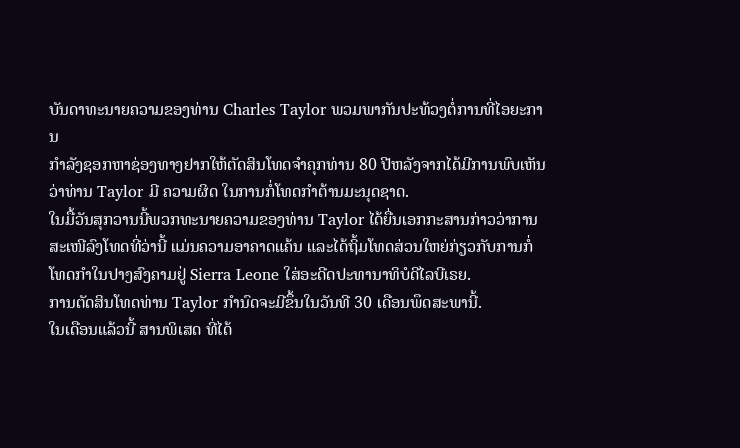ບັນດາທະນາຍຄວາມຂອງທ່ານ Charles Taylor ພວມພາກັນປະທ້ວງຕໍ່ການທີ່ໄອຍະການ
ກຳລັງຊອກຫາຊ່ອງທາງຢາກໃຫ້ຕັດສິນໂທດຈຳຄຸກທ່ານ 80 ປີຫລັງຈາກໄດ້ມີການພົບເຫັນ
ວ່າທ່ານ Taylor ມີ ຄວາມຜິດ ໃນການກໍ່ໂທດກຳຕ້ານມະນຸດຊາດ.
ໃນມື້ວັນສຸກວານນີ້ພວກທະນາຍຄວາມຂອງທ່ານ Taylor ໄດ້ຍື່ນເອກກະສານກ່າວວ່າການ
ສະເໜີລົງໂທດທີ່ວ່ານີ້ ແມ່ນຄວາມອາຄາດແຄ້ນ ແລະໄດ້ຖິ້ມໂທດສ່ວນໃຫຍ່ກ່ຽວກັບການກໍ່
ໂທດກຳໃນປາງສົງຄາມຢູ່ Sierra Leone ໃສ່ອະດີດປະທານາທິບໍດີໄລບີເຣຍ.
ການຕັດສິນໂທດທ່ານ Taylor ກໍານົດຈະມີຂຶ້ນໃນວັນທີ 30 ເດືອນພຶດສະພານີ້.
ໃນເດືອນແລ້ວນີ້ ສານພິເສດ ທີ່ໄດ້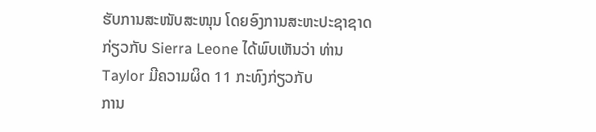ຮັບການສະໜັບສະໜຸນ ໂດຍອົງການສະຫະປະຊາຊາດ
ກ່ຽວກັບ Sierra Leone ໄດ້ພົບເຫັນວ່າ ທ່ານ Taylor ມີຄວາມຜິດ 11 ກະທົງກ່ຽວກັບ
ການ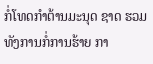ກໍ່ໂທດກຳຕ້ານມະນຸດ ຊາດ ຮວມທັງການກໍ່ການຮ້າຍ ກາ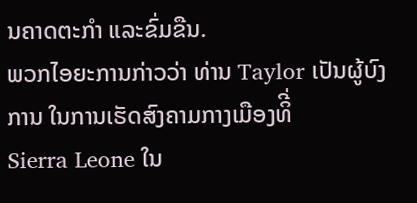ນຄາດຕະກໍາ ແລະຂົ່ມຂືນ.
ພວກໄອຍະການກ່າວວ່າ ທ່ານ Taylor ເປັນຜູ້ບົງການ ໃນການເຮັດສົງຄາມກາງເມືອງທິີ່
Sierra Leone ໃນ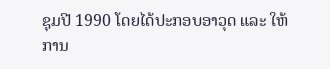ຊຸມປີ 1990 ໂດຍໄດ້ປະກອບອາວຸດ ແລະ ໃຫ້ການ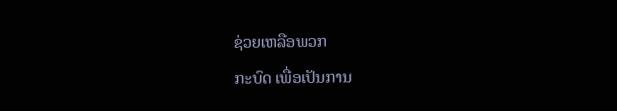ຊ່ວຍເຫລືອພວກ
ກະບົດ ເພື່ອເປັນການ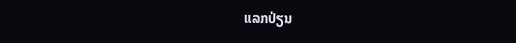ແລກປ່ຽນ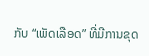ກັບ “ເພັດເລືອດ” ທີ່ມີການຂຸດ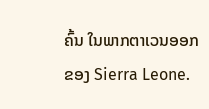ຄົ້ນ ໃນພາກຕາເວນອອກ
ຂອງ Sierra Leone.